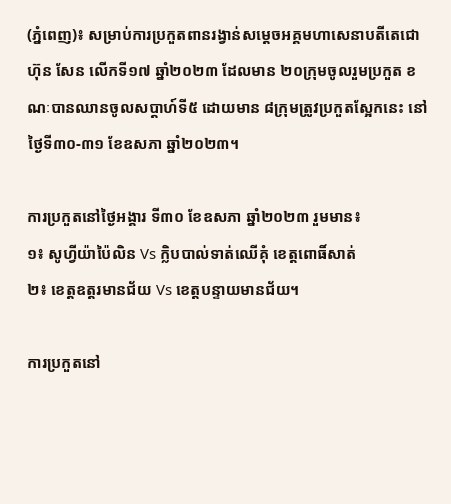(ភ្នំពេញ)៖ សម្រាប់ការប្រកួតពានរង្វាន់សម្តេចអគ្គមហាសេនាបតីតេជោ ហ៊ុន សែន លើកទី១៧ ឆ្នាំ២០២៣ ដែលមាន ២០ក្រុមចូលរួមប្រកួត ខណៈបានឈានចូលសប្តាហ៍ទី៥ ដោយមាន ៨ក្រុមត្រូវប្រកួតស្អែកនេះ នៅថ្ងៃទី៣០-៣១ ខែឧសភា ឆ្នាំ២០២៣។

ការប្រកួតនៅថ្ងៃអង្គារ ទី៣០ ខែឧសភា ឆ្នាំ២០២៣ រួមមាន៖
១៖ សូហ្វីយ៉ាប៉ៃលិន Vs ក្លិបបាល់ទាត់ឈើគុំ ខេត្តពោធិ៍សាត់
២៖ ខេត្តឧត្តរមានជ័យ Vs ខេត្តបន្ទាយមានជ័យ។

ការប្រកួតនៅ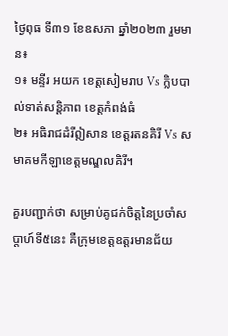ថ្ងៃពុធ ទី៣១ ខែឧសភា ឆ្នាំ២០២៣ រួមមាន៖
១៖ មន្ទីរ អយក ខេត្តសៀមរាប Vs ក្លិបបាល់ទាត់សន្តិភាព ខេត្តកំពង់ធំ
២៖ អធិរាជដំរីឦសាន ខេត្តរតនគិរី Vs សមាគមកីឡាខេត្តមណ្ឌលគិរី។

គួរបញ្ជាក់ថា សម្រាប់គូជក់ចិត្តនៃប្រចាំសប្តាហ៍ទី៥នេះ គឺក្រុមខេត្តឧត្តរមានជ័យ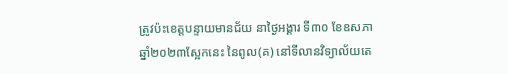ត្រូវប៉ះខេត្តបន្ទាយមានជ័យ នាថ្ងៃអង្គារ ទី៣០ ខែឧសភា ឆ្នាំ២០២៣ស្អែកនេះ នៃពូល(គ) នៅទីលានវិទ្យាល័យតេ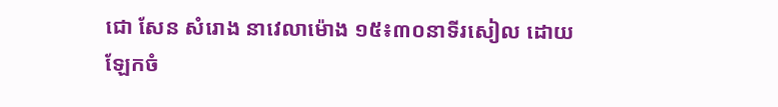ជោ សែន សំរោង នាវេលាម៉ោង ១៥៖៣០នាទីរសៀល ដោយឡែកចំ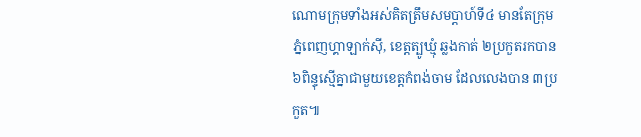ណោមក្រុមទាំងអស់គិតត្រឹមសមប្តាហ៍ទី៤ មានតែក្រុម ភ្នំពេញហ្គាឡាក់ស៊ី, ខេត្តត្បូឃ្មុំ ឆ្លងកាត់ ២ប្រកួតរកបាន ៦ពិន្ទុស្មើគ្នាជាមួយខេត្តកំពង់ចាម ដែលលេងបាន ៣ប្រកួត៕